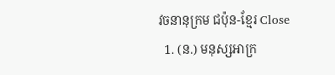វចនានុក្រម ជប៉ុន-ខ្មែរ Close
  1. (ន.) មនុស្សអាក្រ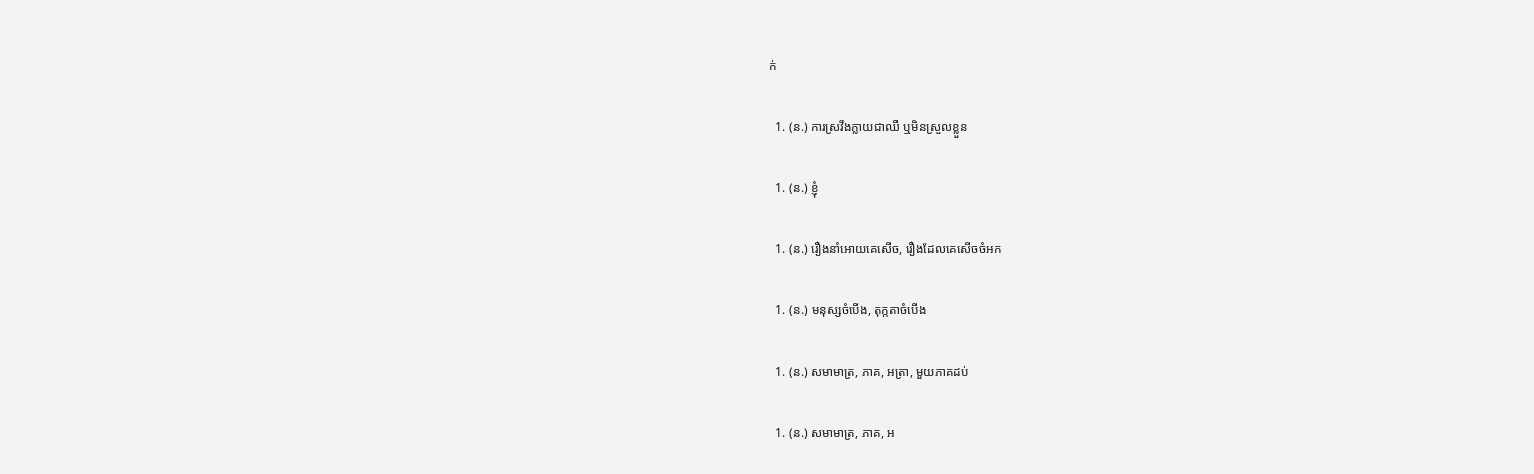ក់

  1. (ន.) ការស្រវឹងក្លាយជាឈឺ ឬមិនស្រួលខ្លួន

  1. (ន.) ខ្ញុំ

  1. (ន.) រឿងនាំអោយគេសើច, រឿងដែលគេសើចចំអក

  1. (ន.) មនុស្សចំបើង, តុក្កតាចំបើង

  1. (ន.) សមាមាត្រ, ភាគ, អត្រា, មួយភាគដប់

  1. (ន.) សមាមាត្រ, ភាគ, អ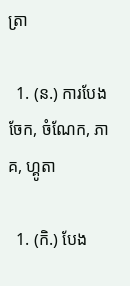ត្រា

  1. (ន.) ការបែងចែក, ចំណែក, ភាគ, ហ្គូតា

  1. (កិ.) បែង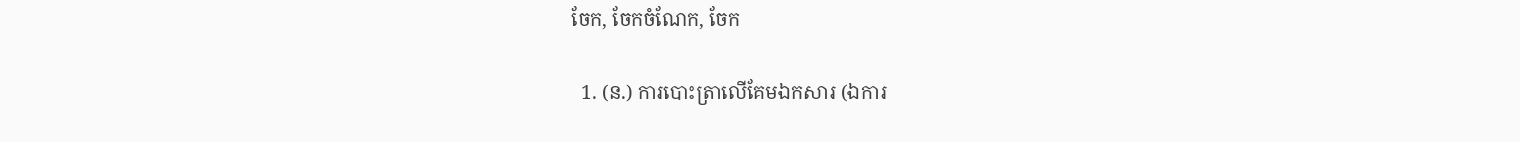ចែក, ចែកចំណែក, ចែក

  1. (ន.) ការបោះត្រាលើគែមឯកសារ (ឯការ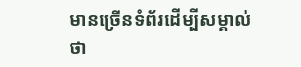មានច្រើនទំព័រដើម្បីសម្គាល់ថា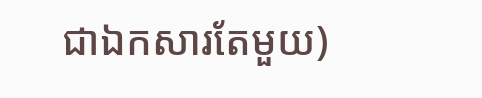ជាឯកសារតែមួយ)